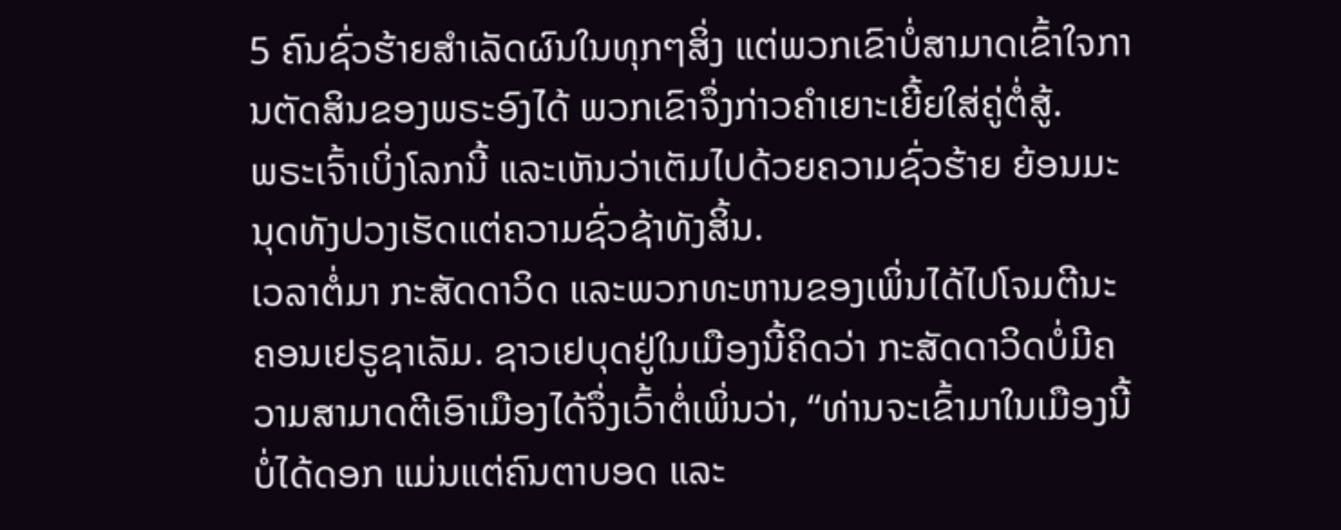5 ຄົນຊົ່ວຮ້າຍສຳເລັດຜົນໃນທຸກໆສິ່ງ ແຕ່ພວກເຂົາບໍ່ສາມາດເຂົ້າໃຈການຕັດສິນຂອງພຣະອົງໄດ້ ພວກເຂົາຈຶ່ງກ່າວຄຳເຍາະເຍີ້ຍໃສ່ຄູ່ຕໍ່ສູ້.
ພຣະເຈົ້າເບິ່ງໂລກນີ້ ແລະເຫັນວ່າເຕັມໄປດ້ວຍຄວາມຊົ່ວຮ້າຍ ຍ້ອນມະນຸດທັງປວງເຮັດແຕ່ຄວາມຊົ່ວຊ້າທັງສິ້ນ.
ເວລາຕໍ່ມາ ກະສັດດາວິດ ແລະພວກທະຫານຂອງເພິ່ນໄດ້ໄປໂຈມຕີນະຄອນເຢຣູຊາເລັມ. ຊາວເຢບຸດຢູ່ໃນເມືອງນີ້ຄິດວ່າ ກະສັດດາວິດບໍ່ມີຄວາມສາມາດຕີເອົາເມືອງໄດ້ຈຶ່ງເວົ້າຕໍ່ເພິ່ນວ່າ, “ທ່ານຈະເຂົ້າມາໃນເມືອງນີ້ບໍ່ໄດ້ດອກ ແມ່ນແຕ່ຄົນຕາບອດ ແລະ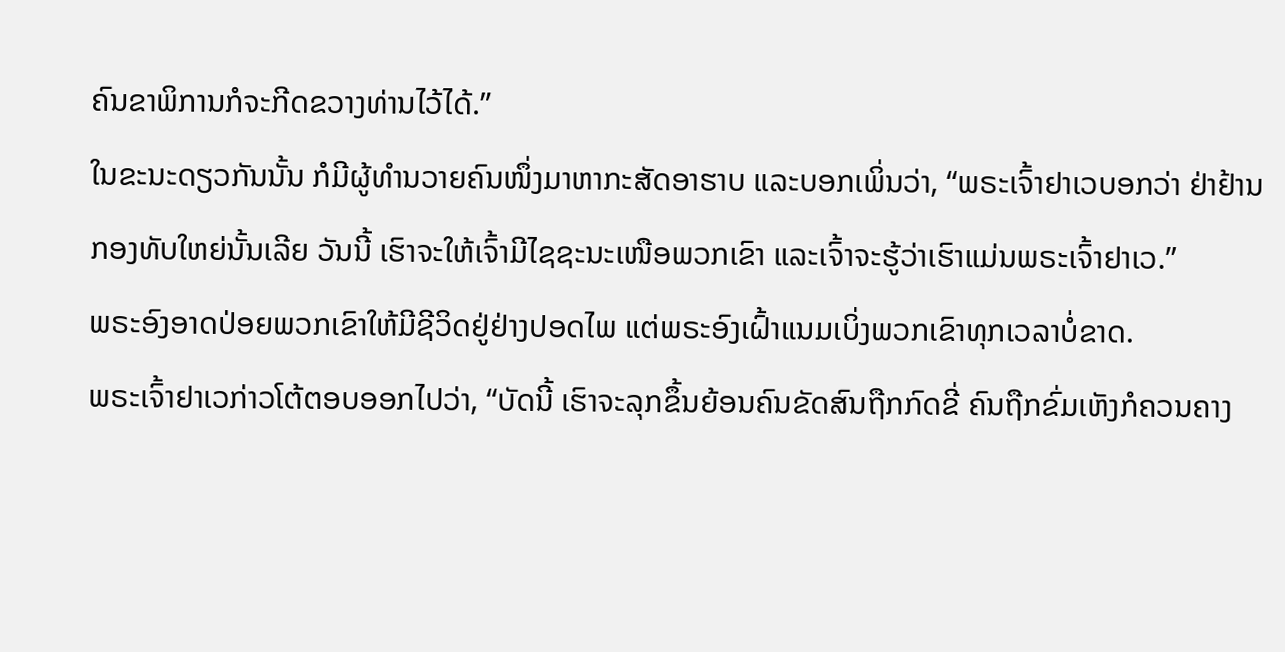ຄົນຂາພິການກໍຈະກີດຂວາງທ່ານໄວ້ໄດ້.”
ໃນຂະນະດຽວກັນນັ້ນ ກໍມີຜູ້ທຳນວາຍຄົນໜຶ່ງມາຫາກະສັດອາຮາບ ແລະບອກເພິ່ນວ່າ, “ພຣະເຈົ້າຢາເວບອກວ່າ ຢ່າຢ້ານກອງທັບໃຫຍ່ນັ້ນເລີຍ ວັນນີ້ ເຮົາຈະໃຫ້ເຈົ້າມີໄຊຊະນະເໜືອພວກເຂົາ ແລະເຈົ້າຈະຮູ້ວ່າເຮົາແມ່ນພຣະເຈົ້າຢາເວ.”
ພຣະອົງອາດປ່ອຍພວກເຂົາໃຫ້ມີຊີວິດຢູ່ຢ່າງປອດໄພ ແຕ່ພຣະອົງເຝົ້າແນມເບິ່ງພວກເຂົາທຸກເວລາບໍ່ຂາດ.
ພຣະເຈົ້າຢາເວກ່າວໂຕ້ຕອບອອກໄປວ່າ, “ບັດນີ້ ເຮົາຈະລຸກຂຶ້ນຍ້ອນຄົນຂັດສົນຖືກກົດຂີ່ ຄົນຖືກຂົ່ມເຫັງກໍຄວນຄາງ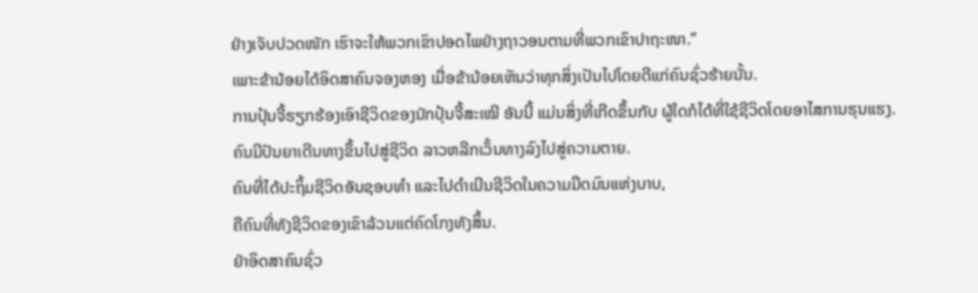ຢ່າງເຈັບປວດໜັກ ເຮົາຈະໃຫ້ພວກເຂົາປອດໄພຢ່າງຖາວອນຕາມທີ່ພວກເຂົາປາຖະໜາ.”
ເພາະຂ້ານ້ອຍໄດ້ອິດສາຄົນຈອງຫອງ ເມື່ອຂ້ານ້ອຍເຫັນວ່າທຸກສິ່ງເປັນໄປໂດຍດີແກ່ຄົນຊົ່ວຮ້າຍນັ້ນ.
ການປຸ້ນຈີ້ຮຽກຮ້ອງເອົາຊີວິດຂອງນັກປຸ້ນຈີ້ສະເໝີ ອັນນີ້ ແມ່ນສິ່ງທີ່ເກີດຂຶ້ນກັບ ຜູ້ໃດກໍໄດ້ທີ່ໃຊ້ຊີວິດໂດຍອາໄສການຮຸນແຮງ.
ຄົນມີປັນຍາເດີນທາງຂຶ້ນໄປສູ່ຊີວິດ ລາວຫລີກເວັ້ນທາງລົງໄປສູ່ຄວາມຕາຍ.
ຄົນທີ່ໄດ້ປະຖິ້ມຊີວິດອັນຊອບທຳ ແລະໄປດຳເນີນຊີວິດໃນຄວາມມືດມົນແຫ່ງບາບ,
ຄືຄົນທີ່ທັງຊີວິດຂອງເຂົາລ້ວນແຕ່ຄົດໂກງທັງສິ້ນ.
ຢ່າອິດສາຄົນຊົ່ວ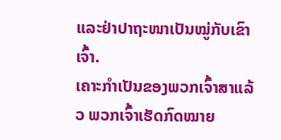ແລະຢ່າປາຖະໜາເປັນໝູ່ກັບເຂົາເຈົ້າ.
ເຄາະກຳເປັນຂອງພວກເຈົ້າສາແລ້ວ ພວກເຈົ້າເຮັດກົດໝາຍ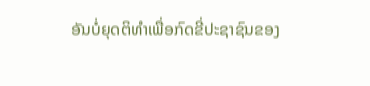ອັນບໍ່ຍຸດຕິທຳເພື່ອກົດຂີ່ປະຊາຊົນຂອງ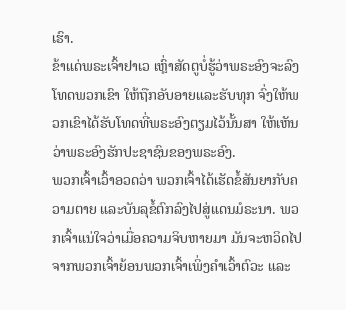ເຮົາ.
ຂ້າແດ່ພຣະເຈົ້າຢາເວ ເຫຼົ່າສັດຕູບໍ່ຮູ້ວ່າພຣະອົງຈະລົງໂທດພວກເຂົາ ໃຫ້ຖືກອັບອາຍແລະຮັບທຸກ ຈົ່ງໃຫ້ພວກເຂົາໄດ້ຮັບໂທດທີ່ພຣະອົງຕຽມໄວ້ນັ້ນສາ ໃຫ້ເຫັນວ່າພຣະອົງຮັກປະຊາຊົນຂອງພຣະອົງ.
ພວກເຈົ້າເວົ້າອວດວ່າ ພວກເຈົ້າໄດ້ເຮັດຂໍ້ສັນຍາກັບຄວາມຕາຍ ແລະບັນລຸຂໍ້ຕົກລົງໄປສູ່ແດນມໍຣະນາ. ພວກເຈົ້າແນ່ໃຈວ່າເມື່ອຄວາມຈິບຫາຍມາ ມັນຈະຫວິດໄປຈາກພວກເຈົ້າຍ້ອນພວກເຈົ້າເພິ່ງຄຳເວົ້າຕົວະ ແລະ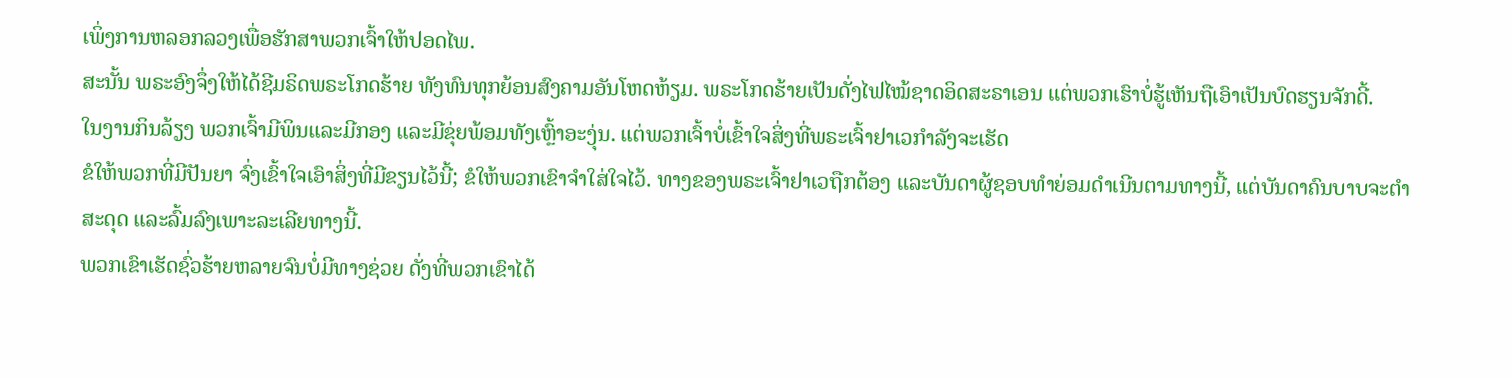ເພິ່ງການຫລອກລວງເພື່ອຮັກສາພວກເຈົ້າໃຫ້ປອດໄພ.
ສະນັ້ນ ພຣະອົງຈຶ່ງໃຫ້ໄດ້ຊີມຣິດພຣະໂກດຮ້າຍ ທັງທົນທຸກຍ້ອນສົງຄາມອັນໂຫດຫ້ຽມ. ພຣະໂກດຮ້າຍເປັນດັ່ງໄຟໄໝ້ຊາດອິດສະຣາເອນ ແຕ່ພວກເຮົາບໍ່ຮູ້ເຫັນຖືເອົາເປັນບົດຮຽນຈັກດີ້.
ໃນງານກິນລ້ຽງ ພວກເຈົ້າມີພິນແລະມີກອງ ແລະມີຂຸ່ຍພ້ອມທັງເຫຼົ້າອະງຸ່ນ. ແຕ່ພວກເຈົ້າບໍ່ເຂົ້າໃຈສິ່ງທີ່ພຣະເຈົ້າຢາເວກຳລັງຈະເຮັດ
ຂໍໃຫ້ພວກທີ່ມີປັນຍາ ຈົ່ງເຂົ້າໃຈເອົາສິ່ງທີ່ມີຂຽນໄວ້ນີ້; ຂໍໃຫ້ພວກເຂົາຈຳໃສ່ໃຈໄວ້. ທາງຂອງພຣະເຈົ້າຢາເວຖືກຕ້ອງ ແລະບັນດາຜູ້ຊອບທຳຍ່ອມດຳເນີນຕາມທາງນີ້, ແຕ່ບັນດາຄົນບາບຈະຕຳສະດຸດ ແລະລົ້ມລົງເພາະລະເລີຍທາງນີ້.
ພວກເຂົາເຮັດຊົ່ວຮ້າຍຫລາຍຈົນບໍ່ມີທາງຊ່ວຍ ດັ່ງທີ່ພວກເຂົາໄດ້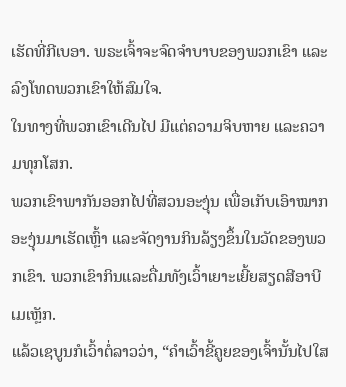ເຮັດທີ່ກີເບອາ. ພຣະເຈົ້າຈະຈົດຈຳບາບຂອງພວກເຂົາ ແລະລົງໂທດພວກເຂົາໃຫ້ສົມໃຈ.
ໃນທາງທີ່ພວກເຂົາເດີນໄປ ມີແຕ່ຄວາມຈິບຫາຍ ແລະຄວາມທຸກໂສກ.
ພວກເຂົາພາກັນອອກໄປທີ່ສວນອະງຸ່ນ ເພື່ອເກັບເອົາໝາກອະງຸ່ນມາເຮັດເຫຼົ້າ ແລະຈັດງານກິນລ້ຽງຂຶ້ນໃນວັດຂອງພວກເຂົາ. ພວກເຂົາກິນແລະດື່ມທັງເວົ້າເຍາະເຍີ້ຍສຽດສີອາບີເມເຫຼັກ.
ແລ້ວເຊບູນກໍເວົ້າຕໍ່ລາວວ່າ, “ຄຳເວົ້າຂີ້ຄູຍຂອງເຈົ້ານັ້ນໄປໃສ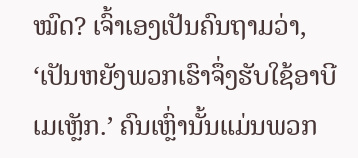ໝົດ? ເຈົ້າເອງເປັນຄົນຖາມວ່າ, ‘ເປັນຫຍັງພວກເຮົາຈຶ່ງຮັບໃຊ້ອາບີເມເຫຼັກ.’ ຄົນເຫຼົ່ານັ້ນແມ່ນພວກ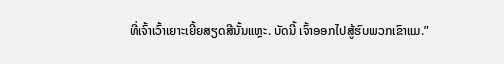ທີ່ເຈົ້າເວົ້າເຍາະເຍີ້ຍສຽດສີນັ້ນແຫຼະ. ບັດນີ້ ເຈົ້າອອກໄປສູ້ຮົບພວກເຂົາແມ.”